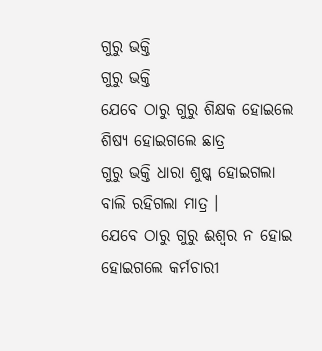ଗୁରୁ ଭକ୍ତି
ଗୁରୁ ଭକ୍ତି
ଯେବେ ଠାରୁ ଗୁରୁ ଶିକ୍ଷକ ହୋଇଲେ
ଶିଷ୍ୟ ହୋଇଗଲେ ଛାତ୍ର
ଗୁରୁ ଭକ୍ତି ଧାରା ଶୁଷ୍କ ହୋଇଗଲା
ବାଲି ରହିଗଲା ମାତ୍ର ।
ଯେବେ ଠାରୁ ଗୁରୁ ଈଶ୍ଵର ନ ହୋଇ
ହୋଇଗଲେ କର୍ମଚାରୀ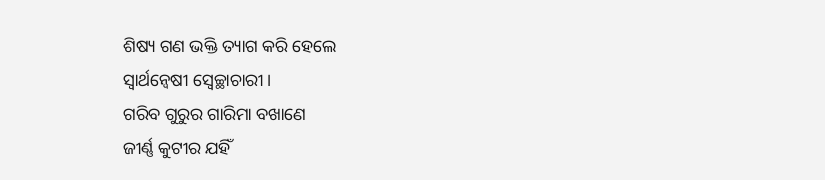ଶିଷ୍ୟ ଗଣ ଭକ୍ତି ତ୍ୟାଗ କରି ହେଲେ
ସ୍ୱାର୍ଥନ୍ଵେଷୀ ସ୍ଵେଚ୍ଛାଚାରୀ ।
ଗରିବ ଗୁରୁର ଗାରିମା ବଖାଣେ
ଜୀର୍ଣ୍ଣ କୁଟୀର ଯହିଁ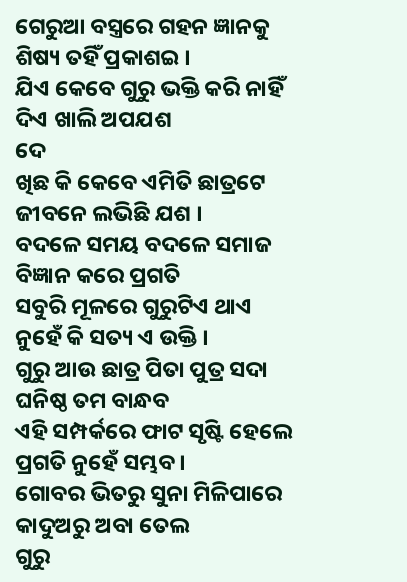ଗେରୁଆ ବସ୍ତ୍ରରେ ଗହନ ଜ୍ଞାନକୁ
ଶିଷ୍ୟ ତହିଁ ପ୍ରକାଶଇ ।
ଯିଏ କେବେ ଗୁରୁ ଭକ୍ତି କରି ନାହିଁ
ଦିଏ ଖାଲି ଅପଯଶ
ଦେ
ଖିଛ କି କେବେ ଏମିତି ଛାତ୍ରଟେ
ଜୀବନେ ଲଭିଛି ଯଶ ।
ବଦଳେ ସମୟ ବଦଳେ ସମାଜ
ବିଜ୍ଞାନ କରେ ପ୍ରଗତି
ସବୁରି ମୂଳରେ ଗୁରୁଟିଏ ଥାଏ
ନୁହେଁ କି ସତ୍ୟ ଏ ଉକ୍ତି ।
ଗୁରୁ ଆଉ ଛାତ୍ର ପିତା ପୁତ୍ର ସଦା
ଘନିଷ୍ଠ ତମ ବାନ୍ଧବ
ଏହି ସମ୍ପର୍କରେ ଫାଟ ସୃଷ୍ଟି ହେଲେ
ପ୍ରଗତି ନୁହେଁ ସମ୍ଭବ ।
ଗୋବର ଭିତରୁ ସୁନା ମିଳିପାରେ
କାଦୁଅରୁ ଅବା ତେଲ
ଗୁରୁ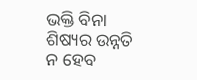ଭକ୍ତି ବିନା ଶିଷ୍ୟର ଉନ୍ନତି
ନ ହେବ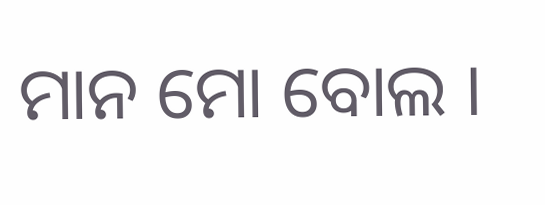ମାନ ମୋ ବୋଲ ।